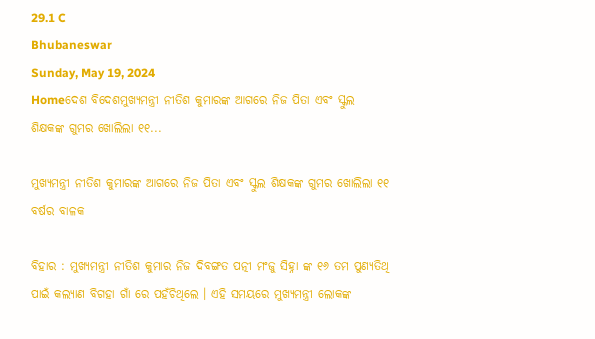29.1 C
Bhubaneswar
Sunday, May 19, 2024
Homeଦେଶ ବିଦେଶମୁଖ୍ୟମନ୍ତ୍ରୀ ନୀତିଶ କୁମାରଙ୍କ ଆଗରେ ନିଜ ପିତା ଏବଂ ସ୍କୁଲ ଶିକ୍ଷକଙ୍କ ଗୁମର ଖୋଲିଲା ୧୧...

ମୁଖ୍ୟମନ୍ତ୍ରୀ ନୀତିଶ କୁମାରଙ୍କ ଆଗରେ ନିଜ ପିତା ଏବଂ ସ୍କୁଲ ଶିକ୍ଷକଙ୍କ ଗୁମର ଖୋଲିଲା ୧୧ ବର୍ଷର ବାଳକ

ବିହାର : ମୁଖ୍ୟମନ୍ତ୍ରୀ ନୀତିଶ କୁମାର ନିଜ ଦିବଙ୍ଗତ ପତ୍ନୀ ମଂଜୁ ସିହ୍ନା ଙ୍କ ୧୬ ତମ ପୁଣ୍ୟତିଥି ପାଇଁ କଲ୍ୟାଣ ବିଗହା ଗାଁ ରେ ପହଁଚିଥିଲେ । ଏହି ସମୟରେ ମୁଖ୍ୟମନ୍ତ୍ରୀ ଲୋକଙ୍କ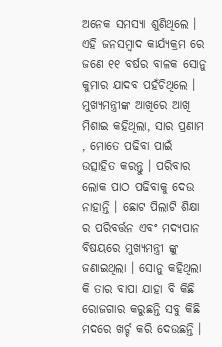ଅନେକ ସମସ୍ୟା ଶୁଣିଥିଲେ । ଏହି ଜନସମ୍ବାଦ କାର୍ଯ୍ୟକ୍ରମ ରେ ଜଣେ ୧୧ ବର୍ଷର ବାଳକ ସୋନୁ କୁମାର ଯାଦବ ପହଁଚିଥିଲେ । ମୁଖ୍ୟମନ୍ତ୍ରୀଙ୍କ ଆଖିରେ ଆଖି ମିଶାଇ କହିଥିଲା, ସାର ପ୍ରଣାମ , ମୋତେ ପଢିବା ପାଇଁ ଉତ୍ସାହିତ କରନ୍ତୁ । ପରିବାର ଲୋକ ପାଠ ପଢିବାକୁ ଦେଉ ନାହାନ୍ତି । ଛୋଟ ପିଲାଟି ଶିକ୍ଷା ର ପରିବର୍ତ୍ତନ ଏବଂ ମଦ୍ୟପାନ ବିଷୟରେ ମୁଖ୍ୟମନ୍ତ୍ରୀ ଙ୍କୁ ଜଣାଇଥିଲା । ସୋନୁ କହିଥିଲା କି ତାର ବାପା ଯାହା ବି କିଛି ରୋଜଗାର କରୁଛନ୍ତି ସବୁ କିଛି ମଦରେ ଖର୍ଚ୍ଚ କରି ଦେଉଛନ୍ତି ।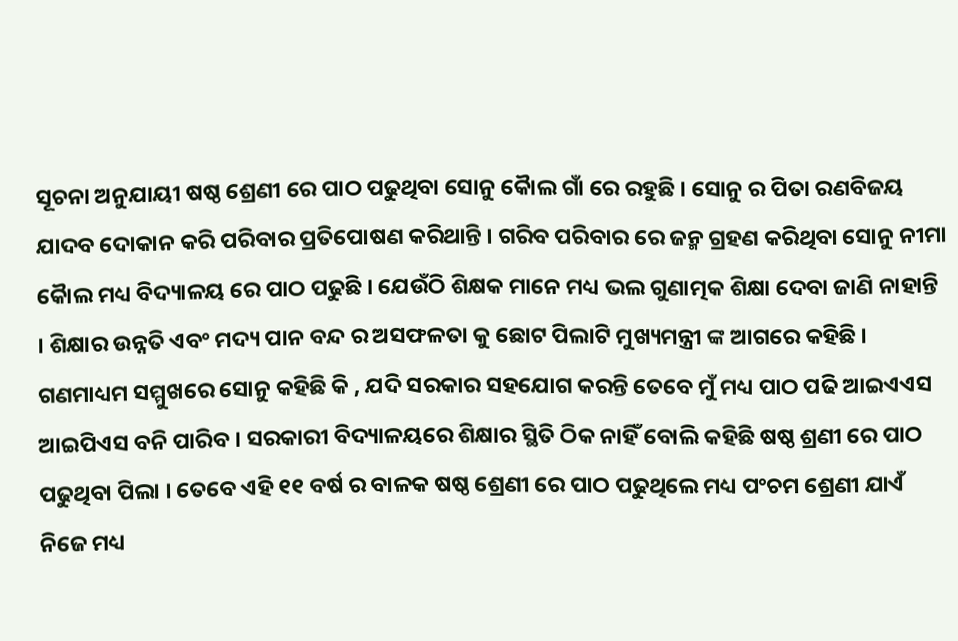ସୂଚନା ଅନୁଯାୟୀ ଷଷ୍ଠ ଶ୍ରେଣୀ ରେ ପାଠ ପଢୁଥିବା ସୋନୁ କୈାଲ ଗାଁ ରେ ରହୁଛି । ସୋନୁ ର ପିତା ରଣବିଜୟ ଯାଦବ ଦୋକାନ କରି ପରିବାର ପ୍ରତିପୋଷଣ କରିଥାନ୍ତି । ଗରିବ ପରିବାର ରେ ଜନ୍ମ ଗ୍ରହଣ କରିଥିବା ସୋନୁ ନୀମା କୈାଲ ମଧ୍ୟ ବିଦ୍ୟାଳୟ ରେ ପାଠ ପଢୁଛି । ଯେଉଁଠି ଶିକ୍ଷକ ମାନେ ମଧ୍ୟ ଭଲ ଗୁଣାତ୍ମକ ଶିକ୍ଷା ଦେବା ଜାଣି ନାହାନ୍ତି । ଶିକ୍ଷାର ଉନ୍ନତି ଏବଂ ମଦ୍ୟ ପାନ ବନ୍ଦ ର ଅସଫଳତା କୁ ଛୋଟ ପିଲାଟି ମୁଖ୍ୟମନ୍ତ୍ରୀ ଙ୍କ ଆଗରେ କହିଛି । ଗଣମାଧ୍ୟମ ସମ୍ମୁଖରେ ସୋନୁ କହିଛି କି , ଯଦି ସରକାର ସହଯୋଗ କରନ୍ତି ତେବେ ମୁଁ ମଧ୍ୟ ପାଠ ପଢି ଆଇଏଏସ ଆଇପିଏସ ବନି ପାରିବ । ସରକାରୀ ବିଦ୍ୟାଳୟରେ ଶିକ୍ଷାର ସ୍ଥିତି ଠିକ ନାହିଁ ବୋଲି କହିଛି ଷଷ୍ଠ ଶ୍ରଣୀ ରେ ପାଠ ପଢୁଥିବା ପିଲା । ତେବେ ଏହି ୧୧ ବର୍ଷ ର ବାଳକ ଷଷ୍ଠ ଶ୍ରେଣୀ ରେ ପାଠ ପଢୁଥିଲେ ମଧ୍ୟ ପଂଚମ ଶ୍ରେଣୀ ଯାଏଁ ନିଜେ ମଧ୍ୟ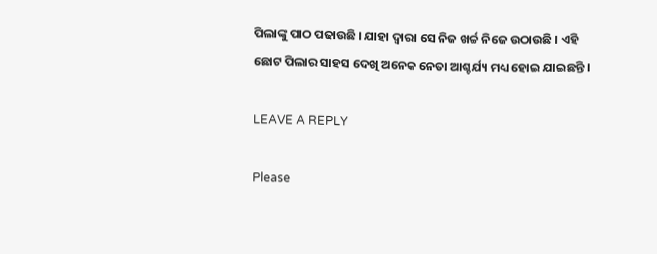ପିଲାଙ୍କୁ ପାଠ ପଢାଉଛି । ଯାହା ଦ୍ୱାରା ସେ ନିଜ ଖର୍ଚ୍ଚ ନିଜେ ଉଠାଉଛି । ଏହି ଛୋଟ ପିଲାର ସାହସ ଦେଖି ଅନେକ ନେତା ଆଶ୍ଚର୍ଯ୍ୟ ମଧ୍ୟ ହୋଇ ଯାଇଛନ୍ତି ।

LEAVE A REPLY

Please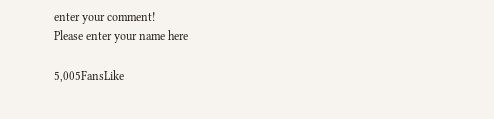enter your comment!
Please enter your name here

5,005FansLike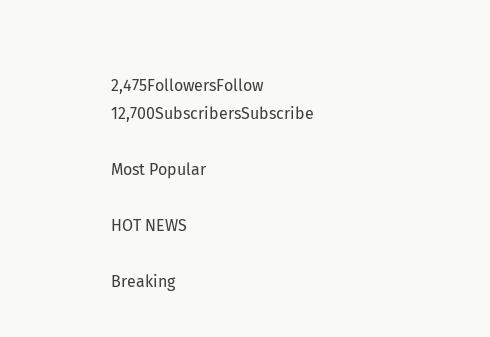2,475FollowersFollow
12,700SubscribersSubscribe

Most Popular

HOT NEWS

Breaking